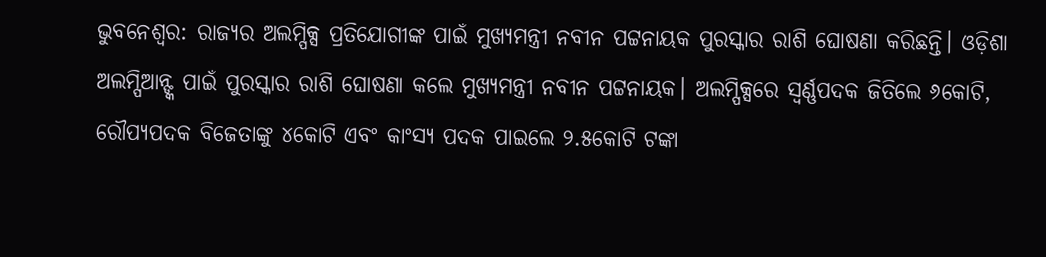ଭୁବନେଶ୍ବର: ରାଜ୍ୟର ଅଲମ୍ପିକ୍ସ ପ୍ରତିଯୋଗୀଙ୍କ ପାଇଁ ମୁଖ୍ୟମନ୍ତ୍ରୀ ନବୀନ ପଟ୍ଟନାୟକ ପୁରସ୍କାର ରାଶି ଘୋଷଣା କରିଛନ୍ତି। ଓଡ଼ିଶା ଅଲମ୍ପିଆନ୍ଙ୍କ ପାଇଁ ପୁରସ୍କାର ରାଶି ଘୋଷଣା କଲେ ମୁଖ୍ୟମନ୍ତ୍ରୀ ନବୀନ ପଟ୍ଟନାୟକ। ଅଲମ୍ପିକ୍ସରେ ସ୍ବର୍ଣ୍ଣପଦକ ଜିତିଲେ ୬କୋଟି, ରୌପ୍ୟପଦକ ବିଜେତାଙ୍କୁ ୪କୋଟି ଏବଂ କାଂସ୍ୟ ପଦକ ପାଇଲେ ୨.୫କୋଟି ଟଙ୍କା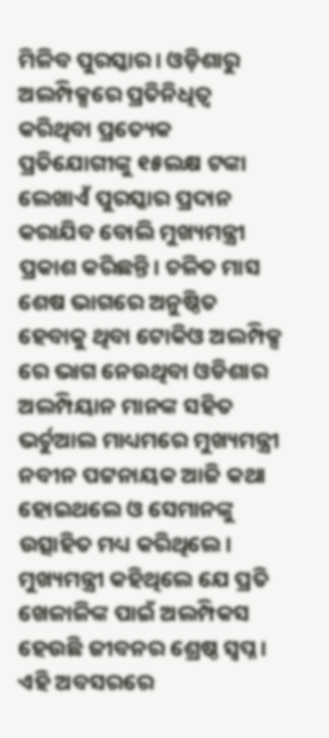ମିଳିବ ପୁରସ୍କାର। ଓଡ଼ିଶାରୁ ଅଲମ୍ପିକ୍ସରେ ପ୍ରତିନିଧିତ୍ବ କରିଥିବା ପ୍ରତ୍ୟେକ ପ୍ରତିଯୋଗୀଙ୍କୁ ୧୫ଲକ୍ଷ ଟଙ୍କା ଲେଖାଏଁ ପୁରସ୍କାର ପ୍ରଦାନ କରାଯିବ ବୋଲି ମୁଖ୍ୟମନ୍ତ୍ରୀ ପ୍ରକାଶ କରିଛନ୍ତି। ଚଳିତ ମାସ ଶେଷ ଭାଗରେ ଅନୁଷ୍ଠିତ ହେବାକୁ ଥିବା ଟୋକିଓ ଅଲମ୍ପିକ୍ସ ରେ ଭାଗ ନେଉଥିବା ଓଡିଶାର ଅଲମ୍ପିୟାନ ମାନଙ୍କ ସହିତ ଭର୍ଚୁଆଲ ମାଧ୍ୟମରେ ମୁଖ୍ୟମନ୍ତ୍ରୀ ନବୀନ ପଟ୍ଟନାୟକ ଆଜି କଥା ହୋଇଥଲେ ଓ ସେମାନଙ୍କୁ ଉତ୍ସାହିତ ମଧ୍ୟ କରିଥିଲେ।
ମୁଖ୍ୟମନ୍ତ୍ରୀ କହିଥିଲେ ଯେ ପ୍ରତି ଖେଳାଳିଙ୍କ ପାଇଁ ଅଲମ୍ପିକସ ହେଉଛି ଜୀବନର ଶ୍ରେଷ୍ଠ ସ୍ଵପ୍ନ । ଏହି ଅବସରରେ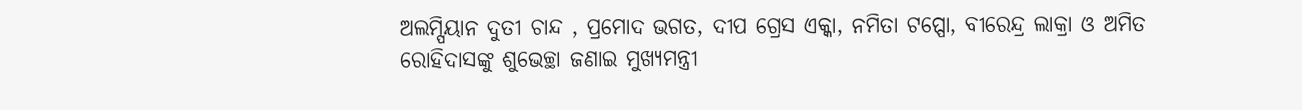ଅଲମ୍ପିୟାନ ଦୁତୀ ଚାନ୍ଦ , ପ୍ରମୋଦ ଭଗତ, ଦୀପ ଗ୍ରେସ ଏକ୍କା, ନମିତା ଟପ୍ପୋ, ବୀରେନ୍ଦ୍ର ଲାକ୍ରା ଓ ଅମିତ ରୋହିଦାସଙ୍କୁ ଶୁଭେଚ୍ଛା ଜଣାଇ ମୁଖ୍ୟମନ୍ତ୍ରୀ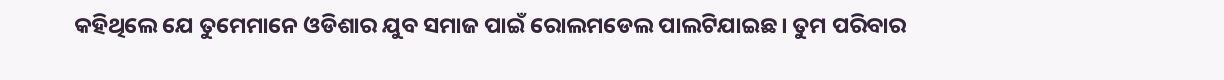କହିଥିଲେ ଯେ ତୁମେମାନେ ଓଡିଶାର ଯୁବ ସମାଜ ପାଇଁ ରୋଲମଡେଲ ପାଲଟିଯାଇଛ। ତୁମ ପରିବାର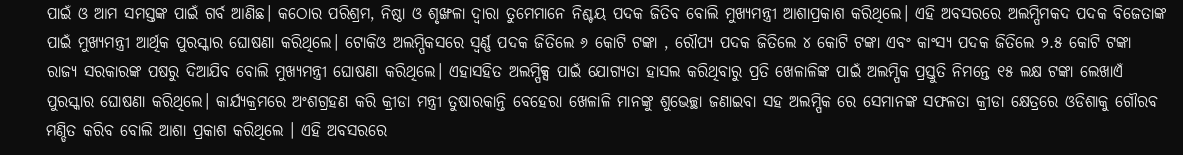ପାଇଁ ଓ ଆମ ସମସ୍ତଙ୍କ ପାଇଁ ଗର୍ବ ଆଣିଛ। କଠୋର ପରିଶ୍ରମ, ନିଷ୍ଠା ଓ ଶୃଙ୍ଖଳା ଦ୍ବାରା ତୁମେମାନେ ନିଶ୍ଚୟ ପଦକ ଜିତିବ ବୋଲି ମୁଖ୍ୟମନ୍ତ୍ରୀ ଆଶାପ୍ରକାଶ କରିଥିଲେ। ଏହି ଅବସରରେ ଅଲମ୍ପିମକଦ ପଦକ ବିଜେତାଙ୍କ ପାଇଁ ମୁଖ୍ୟମନ୍ତ୍ରୀ ଆର୍ଥିକ ପୁରସ୍କାର ଘୋଷଣା କରିଥିଲେ। ଟୋକିଓ ଅଲମ୍ପିକସରେ ସ୍ବର୍ଣ୍ଣ ପଦକ ଜିତିଲେ ୬ କୋଟି ଟଙ୍କା , ରୌପ୍ୟ ପଦକ ଜିତିଲେ ୪ କୋଟି ଟଙ୍କା ଏବଂ କାଂସ୍ୟ ପଦକ ଜିତିଲେ ୨.୫ କୋଟି ଟଙ୍କା ରାଜ୍ୟ ସରକାରଙ୍କ ପଷରୁ ଦିଆଯିବ ବୋଲି ମୁଖ୍ୟମନ୍ତ୍ରୀ ଘୋଷଣା କରିଥିଲେ। ଏହାସହିତ ଅଲମ୍ପିକ୍ସ ପାଇଁ ଯୋଗ୍ୟତା ହାସଲ କରିଥିବାରୁ ପ୍ରତି ଖେଳାଳିଙ୍କ ପାଇଁ ଅଲମ୍ପିକ ପ୍ରସ୍ତୁତି ନିମନ୍ତେ ୧୫ ଲକ୍ଷ ଟଙ୍କା ଲେଖାଏଁ ପୁରସ୍କାର ଘୋଷଣା କରିଥିଲେ। କାର୍ଯ୍ୟକ୍ରମରେ ଅଂଶଗ୍ରହଣ କରି କ୍ରୀଡା ମନ୍ତ୍ରୀ ତୁଷାରକାନ୍ତି ବେହେରା ଖେଳାଳି ମାନଙ୍କୁ ଶୁଭେଚ୍ଛା ଜଣାଇବା ସହ ଅଲମ୍ପିକ ରେ ସେମାନଙ୍କ ସଫଳତା କ୍ରୀଡା କ୍ଷେତ୍ରରେ ଓଡିଶାକୁ ଗୌରବ ମଣ୍ଡିତ କରିବ ବୋଲି ଆଶା ପ୍ରକାଶ କରିଥିଲେ । ଏହି ଅବସରରେ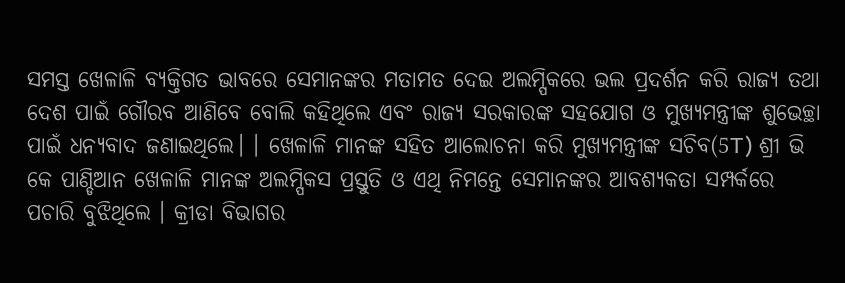ସମସ୍ତ ଖେଳାଳି ବ୍ୟକ୍ତିଗତ ଭାବରେ ସେମାନଙ୍କର ମତାମତ ଦେଇ ଅଲମ୍ପିକରେ ଭଲ ପ୍ରଦର୍ଶନ କରି ରାଜ୍ୟ ତଥା ଦେଶ ପାଇଁ ଗୌରବ ଆଣିବେ ବୋଲି କହିଥିଲେ ଏବଂ ରାଜ୍ୟ ସରକାରଙ୍କ ସହଯୋଗ ଓ ମୁଖ୍ୟମନ୍ତ୍ରୀଙ୍କ ଶୁଭେଚ୍ଛା ପାଇଁ ଧନ୍ୟବାଦ ଜଣାଇଥିଲେ। । ଖେଳାଳି ମାନଙ୍କ ସହିତ ଆଲୋଚନା କରି ମୁଖ୍ୟମନ୍ତ୍ରୀଙ୍କ ସଚିବ(5T) ଶ୍ରୀ ଭି କେ ପାଣ୍ଡିଆନ ଖେଳାଳି ମାନଙ୍କ ଅଲମ୍ପିକସ ପ୍ରସ୍ତୁତି ଓ ଏଥି ନିମନ୍ତେ ସେମାନଙ୍କର ଆବଶ୍ୟକତା ସମ୍ପର୍କରେ ପଚାରି ବୁଝିଥିଲେ । କ୍ରୀଡା ବିଭାଗର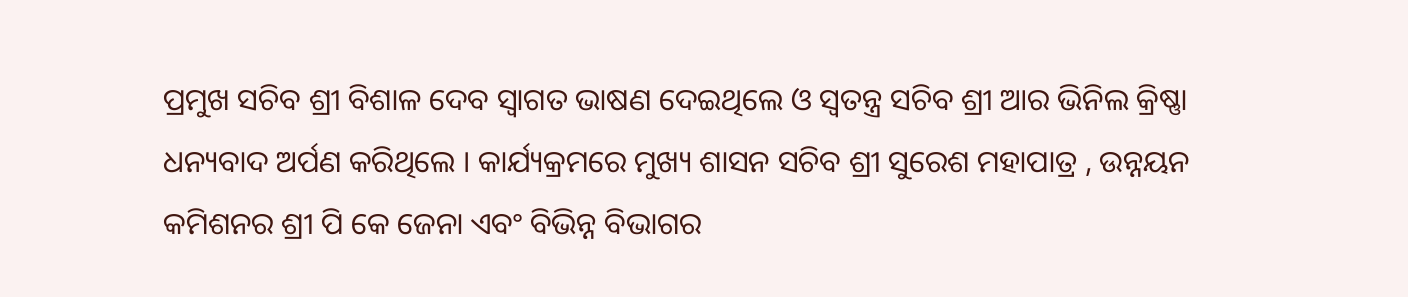ପ୍ରମୁଖ ସଚିବ ଶ୍ରୀ ବିଶାଳ ଦେବ ସ୍ଵାଗତ ଭାଷଣ ଦେଇଥିଲେ ଓ ସ୍ଵତନ୍ତ୍ର ସଚିବ ଶ୍ରୀ ଆର ଭିନିଲ କ୍ରିଷ୍ଣା ଧନ୍ୟବାଦ ଅର୍ପଣ କରିଥିଲେ । କାର୍ଯ୍ୟକ୍ରମରେ ମୁଖ୍ୟ ଶାସନ ସଚିବ ଶ୍ରୀ ସୁରେଶ ମହାପାତ୍ର , ଉନ୍ନୟନ କମିଶନର ଶ୍ରୀ ପି କେ ଜେନା ଏବଂ ବିଭିନ୍ନ ବିଭାଗର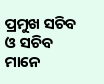ପ୍ରମୁଖ ସଚିବ ଓ ସଚିବ ମାନେ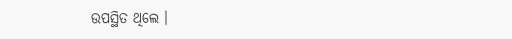ଉପସ୍ଥିତ ଥିଲେ ।